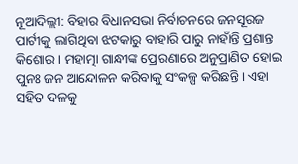ନୂଆଦିଲ୍ଲୀ: ବିହାର ବିଧାନସଭା ନିର୍ବାଚନରେ ଜନସୂରଜ ପାର୍ଟୀକୁ ଲାଗିଥିବା ଝଟକାରୁ ବାହାରି ପାରୁ ନାହାଁନ୍ତି ପ୍ରଶାନ୍ତ କିଶୋର । ମହାତ୍ମା ଗାନ୍ଧୀଙ୍କ ପ୍ରେରଣାରେ ଅନୁପ୍ରାଣିତ ହୋଇ ପୁନଃ ଜନ ଆନ୍ଦୋଳନ କରିବାକୁ ସଂକଳ୍ପ କରିଛନ୍ତି । ଏହା ସହିତ ଦଳକୁ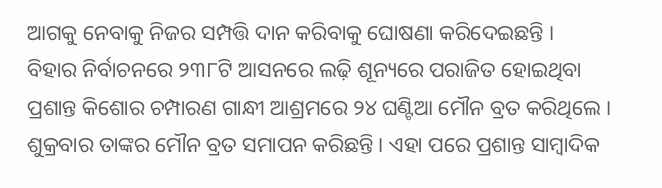ଆଗକୁ ନେବାକୁ ନିଜର ସମ୍ପତ୍ତି ଦାନ କରିବାକୁ ଘୋଷଣା କରିଦେଇଛନ୍ତି ।
ବିହାର ନିର୍ବାଚନରେ ୨୩୮ଟି ଆସନରେ ଲଢ଼ି ଶୂନ୍ୟରେ ପରାଜିତ ହୋଇଥିବା ପ୍ରଶାନ୍ତ କିଶୋର ଚମ୍ପାରଣ ଗାନ୍ଧୀ ଆଶ୍ରମରେ ୨୪ ଘଣ୍ଟିଆ ମୌନ ବ୍ରତ କରିଥିଲେ । ଶୁକ୍ରବାର ତାଙ୍କର ମୌନ ବ୍ରତ ସମାପନ କରିଛନ୍ତି । ଏହା ପରେ ପ୍ରଶାନ୍ତ ସାମ୍ବାଦିକ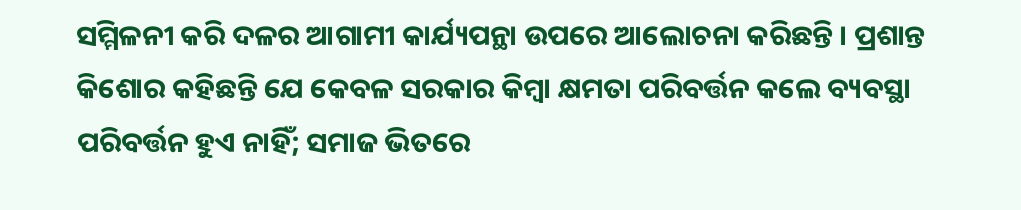ସମ୍ମିଳନୀ କରି ଦଳର ଆଗାମୀ କାର୍ଯ୍ୟପନ୍ଥା ଉପରେ ଆଲୋଚନା କରିଛନ୍ତି । ପ୍ରଶାନ୍ତ କିଶୋର କହିଛନ୍ତି ଯେ କେବଳ ସରକାର କିମ୍ବା କ୍ଷମତା ପରିବର୍ତ୍ତନ କଲେ ବ୍ୟବସ୍ଥା ପରିବର୍ତ୍ତନ ହୁଏ ନାହିଁ; ସମାଜ ଭିତରେ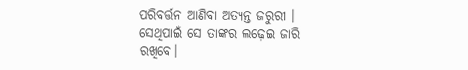ପରିବର୍ତ୍ତନ ଆଣିବା ଅତ୍ୟନ୍ତ ଜରୁରୀ । ସେଥିପାଇଁ ସେ ତାଙ୍କର ଲଢ଼େଇ ଜାରି ରଖିବେ।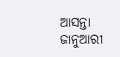ଆସନ୍ତା ଜାନୁଆରୀ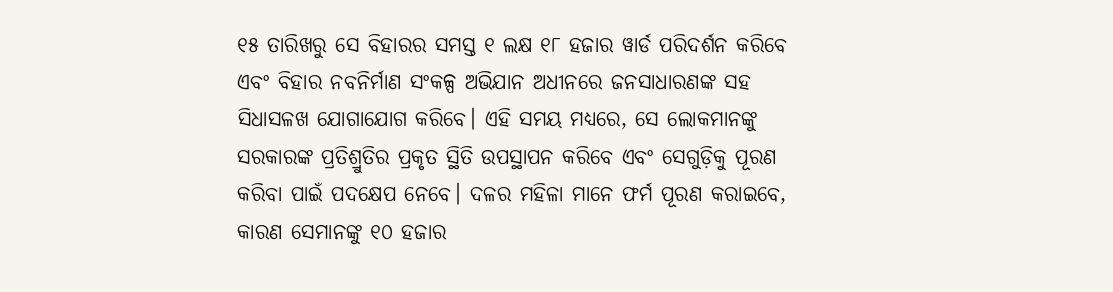୧୫ ତାରିଖରୁ ସେ ବିହାରର ସମସ୍ତ ୧ ଲକ୍ଷ ୧୮ ହଜାର ୱାର୍ଡ ପରିଦର୍ଶନ କରିବେ ଏବଂ ବିହାର ନବନିର୍ମାଣ ସଂକଳ୍ପ ଅଭିଯାନ ଅଧୀନରେ ଜନସାଧାରଣଙ୍କ ସହ ସିଧାସଳଖ ଯୋଗାଯୋଗ କରିବେ। ଏହି ସମୟ ମଧ୍ୟରେ, ସେ ଲୋକମାନଙ୍କୁ ସରକାରଙ୍କ ପ୍ରତିଶ୍ରୁତିର ପ୍ରକୃତ ସ୍ଥିତି ଉପସ୍ଥାପନ କରିବେ ଏବଂ ସେଗୁଡ଼ିକୁ ପୂରଣ କରିବା ପାଇଁ ପଦକ୍ଷେପ ନେବେ। ଦଳର ମହିଳା ମାନେ ଫର୍ମ ପୂରଣ କରାଇବେ, କାରଣ ସେମାନଙ୍କୁ ୧୦ ହଜାର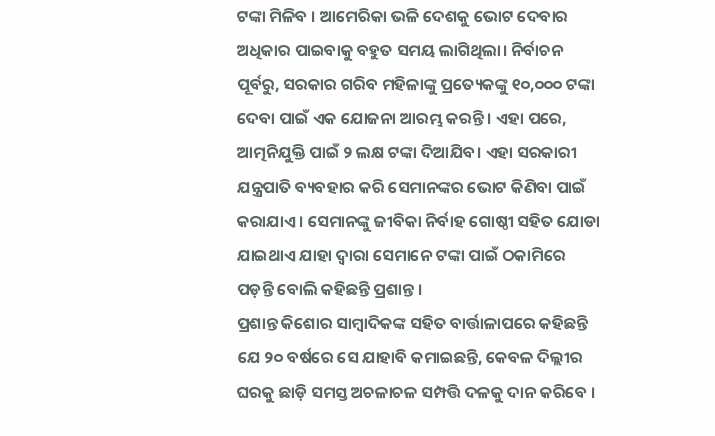ଟଙ୍କା ମିଳିବ । ଆମେରିକା ଭଳି ଦେଶକୁ ଭୋଟ ଦେବାର ଅଧିକାର ପାଇବାକୁ ବହୁତ ସମୟ ଲାଗିଥିଲା। ନିର୍ବାଚନ ପୂର୍ବରୁ, ସରକାର ଗରିବ ମହିଳାଙ୍କୁ ପ୍ରତ୍ୟେକଙ୍କୁ ୧୦,୦୦୦ ଟଙ୍କା ଦେବା ପାଇଁ ଏକ ଯୋଜନା ଆରମ୍ଭ କରନ୍ତି । ଏହା ପରେ, ଆତ୍ମନିଯୁକ୍ତି ପାଇଁ ୨ ଲକ୍ଷ ଟଙ୍କା ଦିଆଯିବ। ଏହା ସରକାରୀ ଯନ୍ତ୍ରପାତି ବ୍ୟବହାର କରି ସେମାନଙ୍କର ଭୋଟ କିଣିବା ପାଇଁ କରାଯାଏ । ସେମାନଙ୍କୁ ଜୀବିକା ନିର୍ବାହ ଗୋଷ୍ଠୀ ସହିତ ଯୋଡା ଯାଇଥାଏ ଯାହା ଦ୍ୱାରା ସେମାନେ ଟଙ୍କା ପାଇଁ ଠକାମିରେ ପଡ଼ନ୍ତି ବୋଲି କହିଛନ୍ତି ପ୍ରଶାନ୍ତ ।
ପ୍ରଶାନ୍ତ କିଶୋର ସାମ୍ବାଦିକଙ୍କ ସହିତ ବାର୍ତ୍ତାଳାପରେ କହିଛନ୍ତି ଯେ ୨୦ ବର୍ଷରେ ସେ ଯାହାବି କମାଇଛନ୍ତି, କେବଳ ଦିଲ୍ଲୀର ଘରକୁ ଛାଡ଼ି ସମସ୍ତ ଅଚଳାଚଳ ସମ୍ପତ୍ତି ଦଳକୁ ଦାନ କରିବେ ।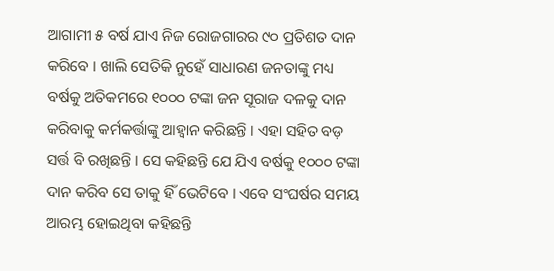ଆଗାମୀ ୫ ବର୍ଷ ଯାଏ ନିଜ ରୋଜଗାରର ୯୦ ପ୍ରତିଶତ ଦାନ କରିବେ । ଖାଲି ସେତିକି ନୁହେଁ ସାଧାରଣ ଜନତାଙ୍କୁ ମଧ୍ୟ ବର୍ଷକୁ ଅତିକମରେ ୧୦୦୦ ଟଙ୍କା ଜନ ସୂରାଜ ଦଳକୁ ଦାନ କରିବାକୁ କର୍ମକର୍ତ୍ତାଙ୍କୁ ଆହ୍ୱାନ କରିଛନ୍ତି । ଏହା ସହିତ ବଡ଼ ସର୍ତ୍ତ ବି ରଖିଛନ୍ତି । ସେ କହିଛନ୍ତି ଯେ ଯିଏ ବର୍ଷକୁ ୧୦୦୦ ଟଙ୍କା ଦାନ କରିବ ସେ ତାକୁ ହିଁ ଭେଟିବେ । ଏବେ ସଂଘର୍ଷର ସମୟ ଆରମ୍ଭ ହୋଇଥିବା କହିଛନ୍ତି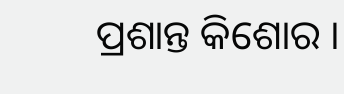ପ୍ରଶାନ୍ତ କିଶୋର ।